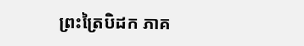ព្រះត្រៃបិដក ភាគ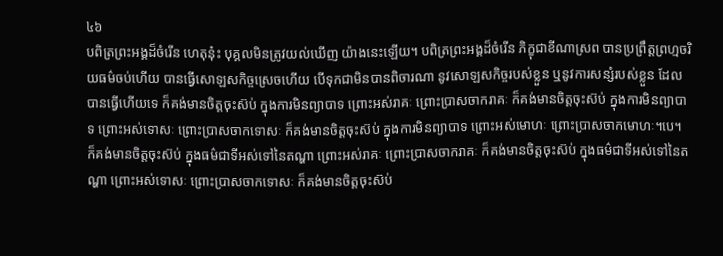៤៦
បពិត្រព្រះអង្គដ៏ចំរើន ហេតុនុ៎ះ បុគ្គលមិនត្រូវយល់ឃើញ យ៉ាងនេះឡើយ។ បពិត្រព្រះអង្គដ៏ចំរើន ភិក្ខុជាខីណាស្រព បានប្រព្រឹត្តព្រហ្មចរិយធម៌ចប់ហើយ បានធ្វើសោឡសកិច្ចស្រេចហើយ បើទុកជាមិនបានពិចារណា នូវសោឡសកិច្ចរបស់ខ្លួន ឬនូវការសន្សំរបស់ខ្លួន ដែលបានធ្វើហើយទេ ក៏គង់មានចិត្តចុះស៊ប់ ក្នុងការមិនព្យាបាទ ព្រោះអស់រាគៈ ព្រោះប្រាសចាករាគៈ ក៏គង់មានចិត្តចុះស៊ប់ ក្នុងការមិនព្យាបាទ ព្រោះអស់ទោសៈ ព្រោះប្រាសចាកទោសៈ ក៏គង់មានចិត្តចុះស៊ប់ ក្នុងការមិនព្យាបាទ ព្រោះអស់មោហៈ ព្រោះប្រាសចាកមោហៈ។បេ។ ក៏គង់មានចិត្តចុះស៊ប់ ក្នុងធម៌ជាទីអស់ទៅនៃតណ្ហា ព្រោះអស់រាគៈ ព្រោះប្រាសចាករាគៈ ក៏គង់មានចិត្តចុះស៊ប់ ក្នុងធម៌ជាទីអស់ទៅនៃតណ្ហា ព្រោះអស់ទោសៈ ព្រោះប្រាសចាកទោសៈ ក៏គង់មានចិត្តចុះស៊ប់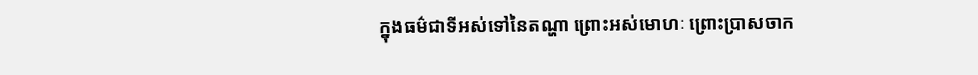ក្នុងធម៌ជាទីអស់ទៅនៃតណ្ហា ព្រោះអស់មោហៈ ព្រោះប្រាសចាក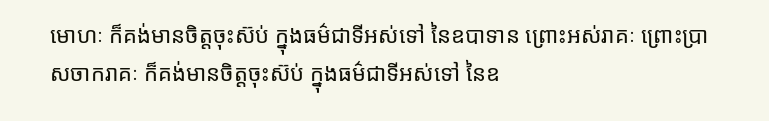មោហៈ ក៏គង់មានចិត្តចុះស៊ប់ ក្នុងធម៌ជាទីអស់ទៅ នៃឧបាទាន ព្រោះអស់រាគៈ ព្រោះប្រាសចាករាគៈ ក៏គង់មានចិត្តចុះស៊ប់ ក្នុងធម៌ជាទីអស់ទៅ នៃឧ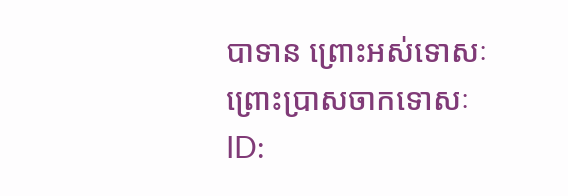បាទាន ព្រោះអស់ទោសៈ ព្រោះប្រាសចាកទោសៈ
ID: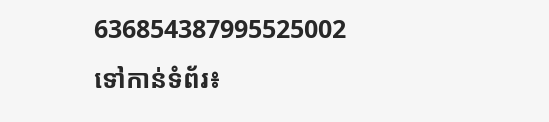636854387995525002
ទៅកាន់ទំព័រ៖